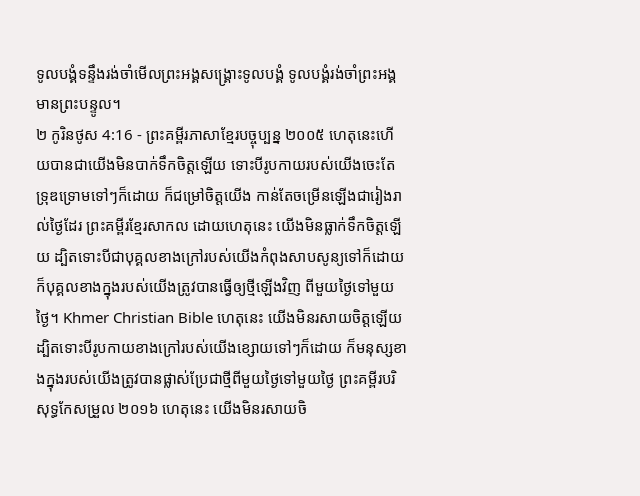ទូលបង្គំទន្ទឹងរង់ចាំមើលព្រះអង្គសង្គ្រោះទូលបង្គំ ទូលបង្គំរង់ចាំព្រះអង្គមានព្រះបន្ទូល។
២ កូរិនថូស 4:16 - ព្រះគម្ពីរភាសាខ្មែរបច្ចុប្បន្ន ២០០៥ ហេតុនេះហើយបានជាយើងមិនបាក់ទឹកចិត្តឡើយ ទោះបីរូបកាយរបស់យើងចេះតែទ្រុឌទ្រោមទៅៗក៏ដោយ ក៏ជម្រៅចិត្តយើង កាន់តែចម្រើនឡើងជារៀងរាល់ថ្ងៃដែរ ព្រះគម្ពីរខ្មែរសាកល ដោយហេតុនេះ យើងមិនធ្លាក់ទឹកចិត្តឡើយ ដ្បិតទោះបីជាបុគ្គលខាងក្រៅរបស់យើងកំពុងសាបសូន្យទៅក៏ដោយ ក៏បុគ្គលខាងក្នុងរបស់យើងត្រូវបានធ្វើឲ្យថ្មីឡើងវិញ ពីមួយថ្ងៃទៅមួយថ្ងៃ។ Khmer Christian Bible ហេតុនេះ យើងមិនរសាយចិត្ដឡើយ ដ្បិតទោះបីរូបកាយខាងក្រៅរបស់យើងខ្សោយទៅៗក៏ដោយ ក៏មនុស្សខាងក្នុងរបស់យើងត្រូវបានផ្លាស់ប្រែជាថ្មីពីមួយថ្ងៃទៅមួយថ្ងៃ ព្រះគម្ពីរបរិសុទ្ធកែសម្រួល ២០១៦ ហេតុនេះ យើងមិនរសាយចិ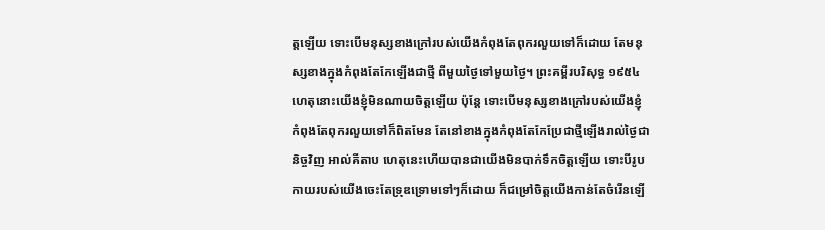ត្តឡើយ ទោះបើមនុស្សខាងក្រៅរបស់យើងកំពុងតែពុករលួយទៅក៏ដោយ តែមនុស្សខាងក្នុងកំពុងតែកែឡើងជាថ្មី ពីមួយថ្ងៃទៅមួយថ្ងៃ។ ព្រះគម្ពីរបរិសុទ្ធ ១៩៥៤ ហេតុនោះយើងខ្ញុំមិនណាយចិត្តឡើយ ប៉ុន្តែ ទោះបើមនុស្សខាងក្រៅរបស់យើងខ្ញុំ កំពុងតែពុករលួយទៅក៏ពិតមែន តែនៅខាងក្នុងកំពុងតែកែប្រែជាថ្មីឡើងរាល់ថ្ងៃជានិច្ចវិញ អាល់គីតាប ហេតុនេះហើយបានជាយើងមិនបាក់ទឹកចិត្ដឡើយ ទោះបីរូបកាយរបស់យើងចេះតែទ្រុឌទ្រោមទៅៗក៏ដោយ ក៏ជម្រៅចិត្ដយើងកាន់តែចំរើនឡើ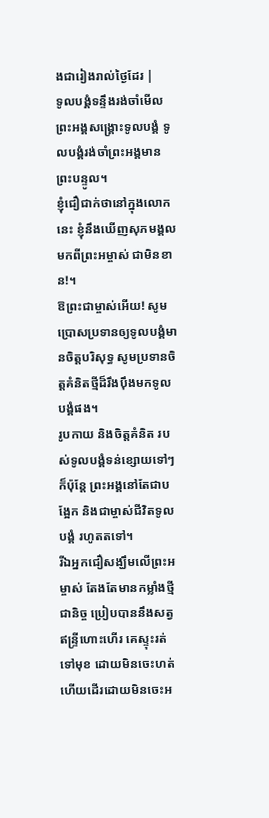ងជារៀងរាល់ថ្ងៃដែរ |
ទូលបង្គំទន្ទឹងរង់ចាំមើលព្រះអង្គសង្គ្រោះទូលបង្គំ ទូលបង្គំរង់ចាំព្រះអង្គមានព្រះបន្ទូល។
ខ្ញុំជឿជាក់ថានៅក្នុងលោកនេះ ខ្ញុំនឹងឃើញសុភមង្គលមកពីព្រះអម្ចាស់ ជាមិនខាន!។
ឱព្រះជាម្ចាស់អើយ! សូមប្រោសប្រទានឲ្យទូលបង្គំមានចិត្តបរិសុទ្ធ សូមប្រទានចិត្តគំនិតថ្មីដ៏រឹងប៉ឹងមកទូលបង្គំផង។
រូបកាយ និងចិត្តគំនិត របស់ទូលបង្គំទន់ខ្សោយទៅៗ ក៏ប៉ុន្តែ ព្រះអង្គនៅតែជាបង្អែក និងជាម្ចាស់ជីវិតទូលបង្គំ រហូតតទៅ។
រីឯអ្នកជឿសង្ឃឹមលើព្រះអម្ចាស់ តែងតែមានកម្លាំងថ្មីជានិច្ច ប្រៀបបាននឹងសត្វឥន្ទ្រីហោះហើរ គេស្ទុះរត់ទៅមុខ ដោយមិនចេះហត់ ហើយដើរដោយមិនចេះអ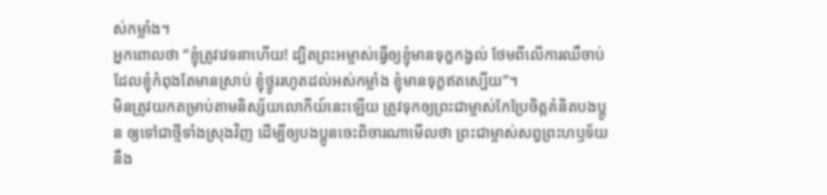ស់កម្លាំង។
អ្នកពោលថា “ខ្ញុំត្រូវវេទនាហើយ! ដ្បិតព្រះអម្ចាស់ធ្វើឲ្យខ្ញុំមានទុក្ខកង្វល់ ថែមពីលើការឈឺចាប់ដែលខ្ញុំកំពុងតែមានស្រាប់ ខ្ញុំថ្ងូររហូតដល់អស់កម្លាំង ខ្ញុំមានទុក្ខឥតស្បើយ”។
មិនត្រូវយកតម្រាប់តាមនិស្ស័យលោកីយ៍នេះឡើយ ត្រូវទុកឲ្យព្រះជាម្ចាស់កែប្រែចិត្តគំនិតបងប្អូន ឲ្យទៅជាថ្មីទាំងស្រុងវិញ ដើម្បីឲ្យបងប្អូនចេះពិចារណាមើលថា ព្រះជាម្ចាស់សព្វព្រះហឫទ័យនឹង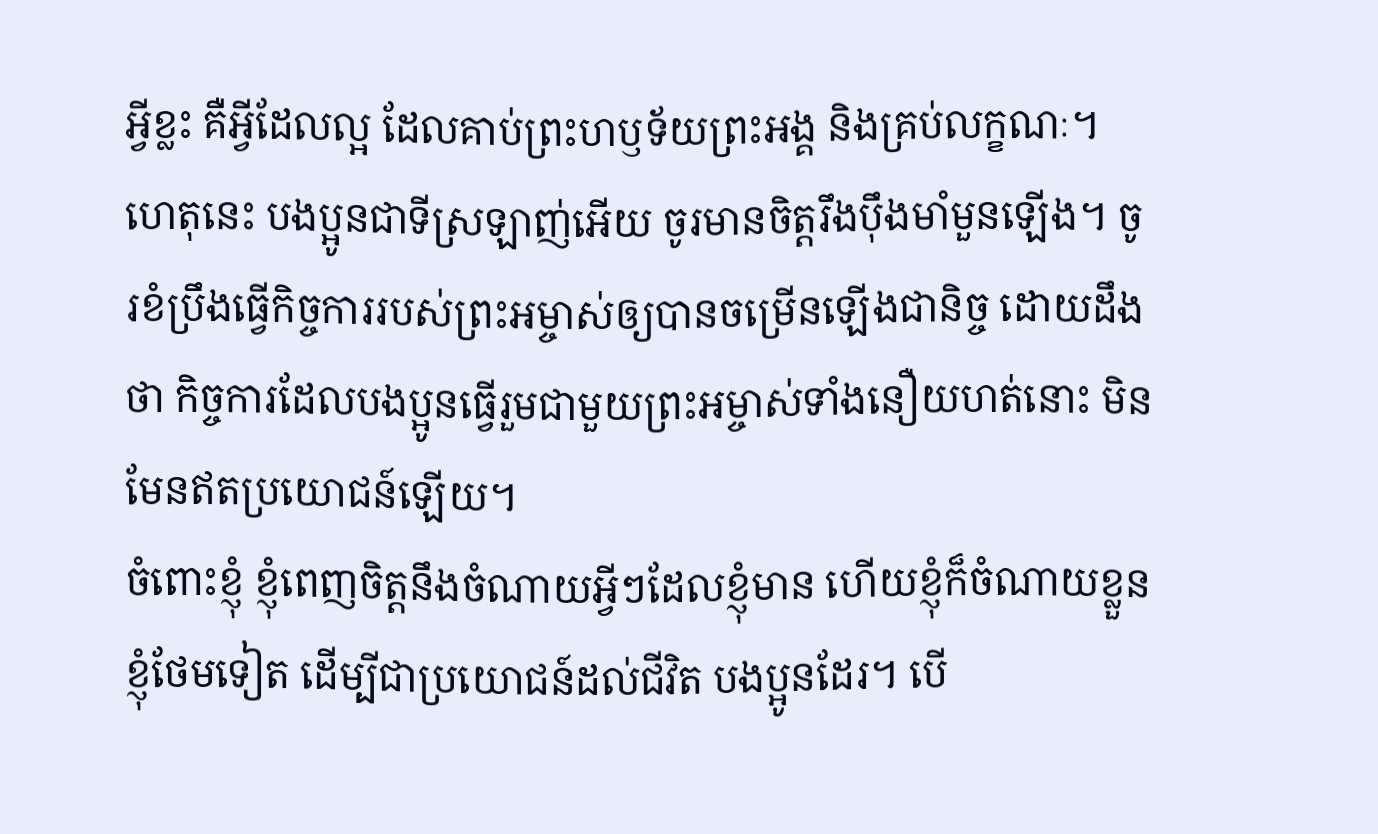អ្វីខ្លះ គឺអ្វីដែលល្អ ដែលគាប់ព្រះហឫទ័យព្រះអង្គ និងគ្រប់លក្ខណៈ។
ហេតុនេះ បងប្អូនជាទីស្រឡាញ់អើយ ចូរមានចិត្តរឹងប៉ឹងមាំមួនឡើង។ ចូរខំប្រឹងធ្វើកិច្ចការរបស់ព្រះអម្ចាស់ឲ្យបានចម្រើនឡើងជានិច្ច ដោយដឹងថា កិច្ចការដែលបងប្អូនធ្វើរួមជាមួយព្រះអម្ចាស់ទាំងនឿយហត់នោះ មិនមែនឥតប្រយោជន៍ឡើយ។
ចំពោះខ្ញុំ ខ្ញុំពេញចិត្តនឹងចំណាយអ្វីៗដែលខ្ញុំមាន ហើយខ្ញុំក៏ចំណាយខ្លួនខ្ញុំថែមទៀត ដើម្បីជាប្រយោជន៍ដល់ជីវិត បងប្អូនដែរ។ បើ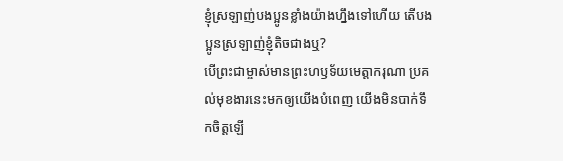ខ្ញុំស្រឡាញ់បងប្អូនខ្លាំងយ៉ាងហ្នឹងទៅហើយ តើបងប្អូនស្រឡាញ់ខ្ញុំតិចជាងឬ?
បើព្រះជាម្ចាស់មានព្រះហឫទ័យមេត្តាករុណា ប្រគល់មុខងារនេះមកឲ្យយើងបំពេញ យើងមិនបាក់ទឹកចិត្តឡើ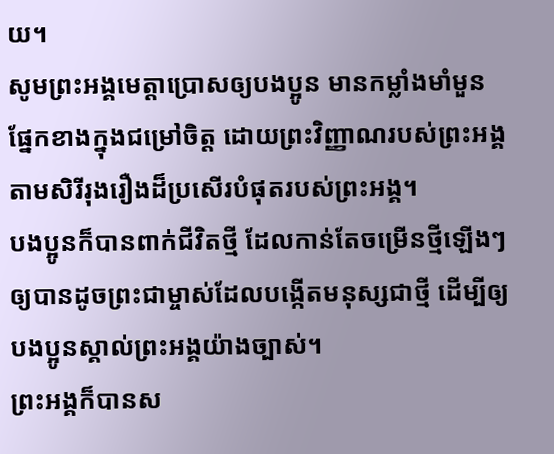យ។
សូមព្រះអង្គមេត្តាប្រោសឲ្យបងប្អូន មានកម្លាំងមាំមួនផ្នែកខាងក្នុងជម្រៅចិត្ត ដោយព្រះវិញ្ញាណរបស់ព្រះអង្គ តាមសិរីរុងរឿងដ៏ប្រសើរបំផុតរបស់ព្រះអង្គ។
បងប្អូនក៏បានពាក់ជីវិតថ្មី ដែលកាន់តែចម្រើនថ្មីឡើងៗ ឲ្យបានដូចព្រះជាម្ចាស់ដែលបង្កើតមនុស្សជាថ្មី ដើម្បីឲ្យបងប្អូនស្គាល់ព្រះអង្គយ៉ាងច្បាស់។
ព្រះអង្គក៏បានស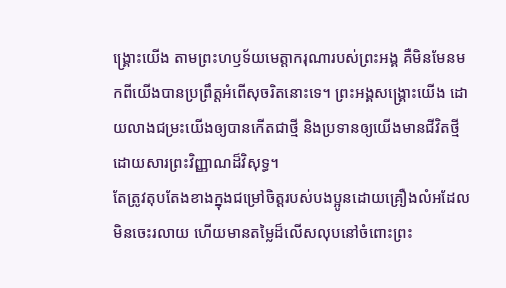ង្គ្រោះយើង តាមព្រះហឫទ័យមេត្តាករុណារបស់ព្រះអង្គ គឺមិនមែនមកពីយើងបានប្រព្រឹត្តអំពើសុចរិតនោះទេ។ ព្រះអង្គសង្គ្រោះយើង ដោយលាងជម្រះយើងឲ្យបានកើតជាថ្មី និងប្រទានឲ្យយើងមានជីវិតថ្មី ដោយសារព្រះវិញ្ញាណដ៏វិសុទ្ធ។
តែត្រូវតុបតែងខាងក្នុងជម្រៅចិត្តរបស់បងប្អូនដោយគ្រឿងលំអដែលមិនចេះរលាយ ហើយមានតម្លៃដ៏លើសលុបនៅចំពោះព្រះ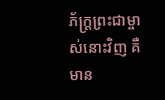ភ័ក្ត្រព្រះជាម្ចាស់នោះវិញ គឺមាន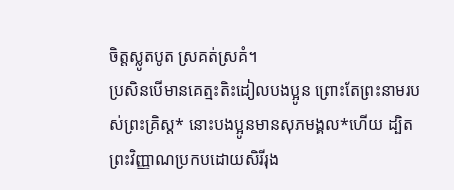ចិត្តស្លូតបូត ស្រគត់ស្រគំ។
ប្រសិនបើមានគេត្មះតិះដៀលបងប្អូន ព្រោះតែព្រះនាមរបស់ព្រះគ្រិស្ត* នោះបងប្អូនមានសុភមង្គល*ហើយ ដ្បិតព្រះវិញ្ញាណប្រកបដោយសិរីរុង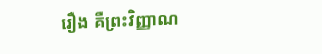រឿង គឺព្រះវិញ្ញាណ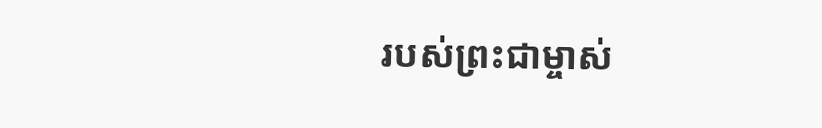របស់ព្រះជាម្ចាស់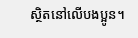ស្ថិតនៅលើបងប្អូន។